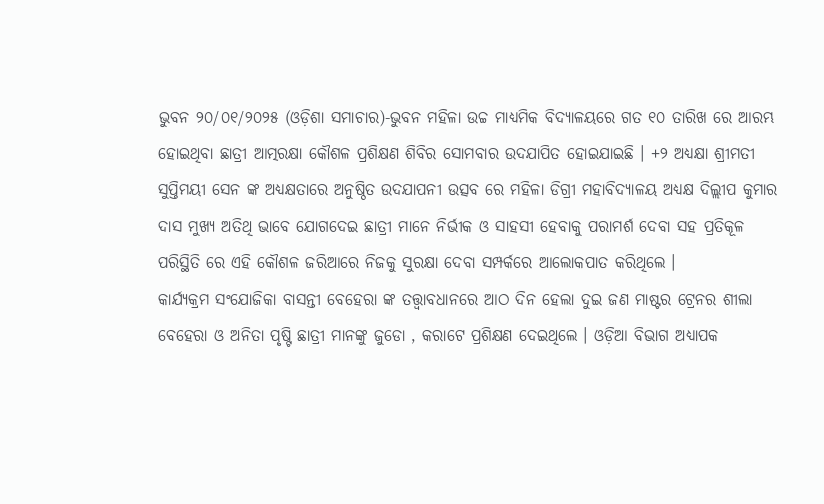ଭୁବନ ୨୦/୦୧/୨୦୨୫ (ଓଡ଼ିଶା ସମାଚାର)-ଭୁବନ ମହିଳା ଉଚ୍ଚ ମାଧ୍ୟମିକ ବିଦ୍ୟାଳୟରେ ଗତ ୧୦ ତାରିଖ ରେ ଆରମ୍ଭ ହୋଇଥିବା ଛାତ୍ରୀ ଆତ୍ମରକ୍ଷା କୌଶଳ ପ୍ରଶିକ୍ଷଣ ଶିବିର ସୋମବାର ଉଦଯାପିତ ହୋଇଯାଇଛି । +୨ ଅଧ୍ୟକ୍ଷା ଶ୍ରୀମତୀ ସୁପ୍ତିମୟୀ ସେନ ଙ୍କ ଅଧ୍ୟକ୍ଷତାରେ ଅନୁଷ୍ଠିତ ଉଦଯାପନୀ ଉତ୍ସବ ରେ ମହିଳା ଡିଗ୍ରୀ ମହାବିଦ୍ୟାଳୟ ଅଧ୍ୟକ୍ଷ ଦିଲ୍ଲୀପ କୁମାର ଦାସ ମୁଖ୍ୟ ଅତିଥି ଭାବେ ଯୋଗଦେଇ ଛାତ୍ରୀ ମାନେ ନିର୍ଭୀକ ଓ ସାହସୀ ହେବାକୁ ପରାମର୍ଶ ଦେବା ସହ ପ୍ରତିକୂଳ ପରିସ୍ଥିତି ରେ ଏହି କୌଶଳ ଜରିଆରେ ନିଜକୁ ସୁରକ୍ଷା ଦେବା ସମ୍ପର୍କରେ ଆଲୋକପାତ କରିଥିଲେ ।
କାର୍ଯ୍ୟକ୍ରମ ସଂଯୋଜିକା ବାସନ୍ତୀ ବେହେରା ଙ୍କ ତତ୍ତ୍ଵାବଧାନରେ ଆଠ ଦିନ ହେଲା ଦୁଇ ଜଣ ମାଷ୍ଟର ଟ୍ରେନର ଶୀଲା ବେହେରା ଓ ଅନିତା ପୃଷ୍ଟି ଛାତ୍ରୀ ମାନଙ୍କୁ ଜୁଡୋ , କରାଟେ ପ୍ରଶିକ୍ଷଣ ଦେଇଥିଲେ । ଓଡ଼ିଆ ବିଭାଗ ଅଧ୍ୟାପକ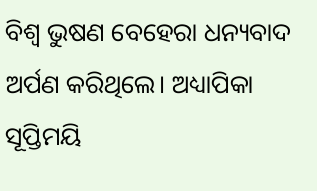ବିଶ୍ଵ ଭୁଷଣ ବେହେରା ଧନ୍ୟବାଦ ଅର୍ପଣ କରିଥିଲେ। ଅଧ୍ୟାପିକା ସୂପ୍ତିମୟି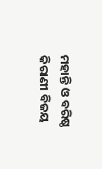ମହାନ୍ତି ଓ ବରିଷ୍ଠ କିରାଣୀ ବିଜୟ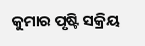କୁମାର ପୃଷ୍ଟି ସକ୍ରିୟ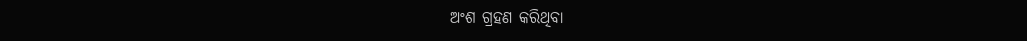ଅଂଶ ଗ୍ରହଣ କରିଥିବା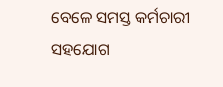ବେଳେ ସମସ୍ତ କର୍ମଚାରୀ ସହଯୋଗ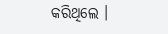କରିଥିଲେ ।